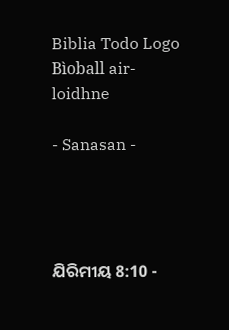Biblia Todo Logo
Bìoball air-loidhne

- Sanasan -




ଯିରିମୀୟ 8:10 -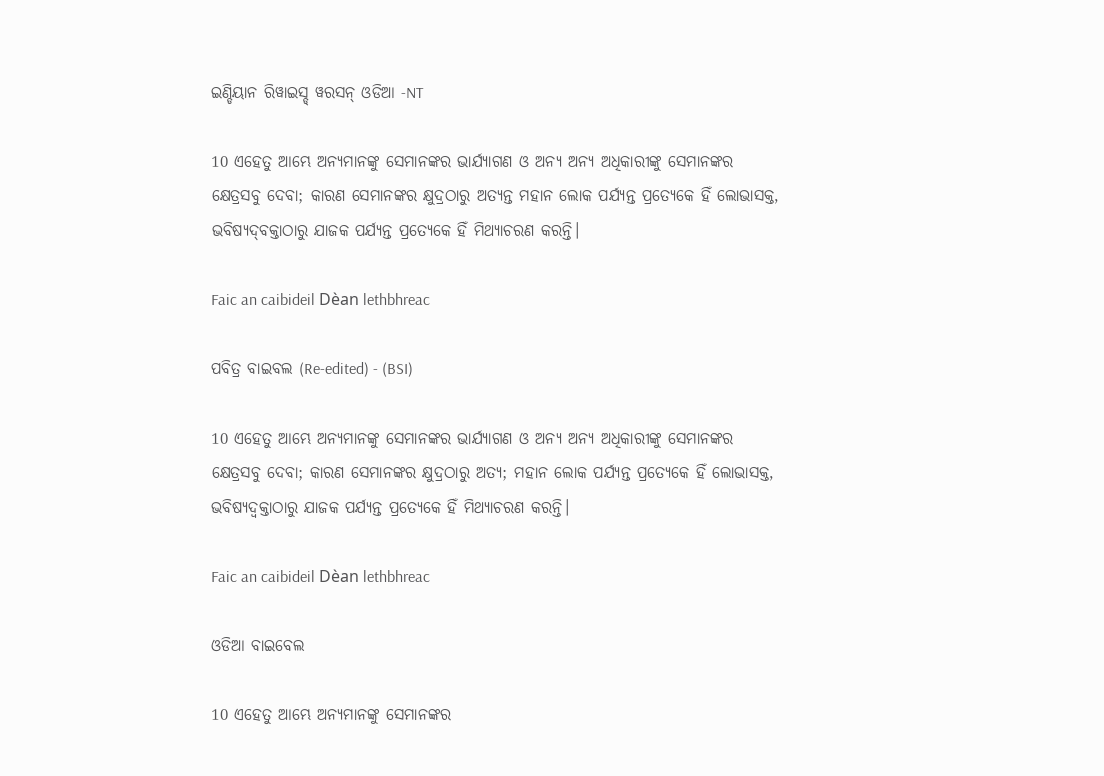ଇଣ୍ଡିୟାନ ରିୱାଇସ୍ଡ୍ ୱରସନ୍ ଓଡିଆ -NT

10 ଏହେତୁ ଆମ୍ଭେ ଅନ୍ୟମାନଙ୍କୁ ସେମାନଙ୍କର ଭାର୍ଯ୍ୟାଗଣ ଓ ଅନ୍ୟ ଅନ୍ୟ ଅଧିକାରୀଙ୍କୁ ସେମାନଙ୍କର କ୍ଷେତ୍ରସବୁ ଦେବା; କାରଣ ସେମାନଙ୍କର କ୍ଷୁଦ୍ରଠାରୁ ଅତ୍ୟନ୍ତ ମହାନ ଲୋକ ପର୍ଯ୍ୟନ୍ତ ପ୍ରତ୍ୟେକେ ହିଁ ଲୋଭାସକ୍ତ, ଭବିଷ୍ୟଦ୍‍ବକ୍ତାଠାରୁ ଯାଜକ ପର୍ଯ୍ୟନ୍ତ ପ୍ରତ୍ୟେକେ ହିଁ ମିଥ୍ୟାଚରଣ କରନ୍ତି।

Faic an caibideil Dèan lethbhreac

ପବିତ୍ର ବାଇବଲ (Re-edited) - (BSI)

10 ଏହେତୁ ଆମ୍ଭେ ଅନ୍ୟମାନଙ୍କୁ ସେମାନଙ୍କର ଭାର୍ଯ୍ୟାଗଣ ଓ ଅନ୍ୟ ଅନ୍ୟ ଅଧିକାରୀଙ୍କୁ ସେମାନଙ୍କର କ୍ଷେତ୍ରସବୁ ଦେବା; କାରଣ ସେମାନଙ୍କର କ୍ଷୁଦ୍ରଠାରୁ ଅତ୍ୟ; ମହାନ ଲୋକ ପର୍ଯ୍ୟନ୍ତ ପ୍ରତ୍ୟେକେ ହିଁ ଲୋଭାସକ୍ତ, ଭବିଷ୍ୟଦ୍ବକ୍ତାଠାରୁ ଯାଜକ ପର୍ଯ୍ୟନ୍ତ ପ୍ରତ୍ୟେକେ ହିଁ ମିଥ୍ୟାଚରଣ କରନ୍ତି।

Faic an caibideil Dèan lethbhreac

ଓଡିଆ ବାଇବେଲ

10 ଏହେତୁ ଆମ୍ଭେ ଅନ୍ୟମାନଙ୍କୁ ସେମାନଙ୍କର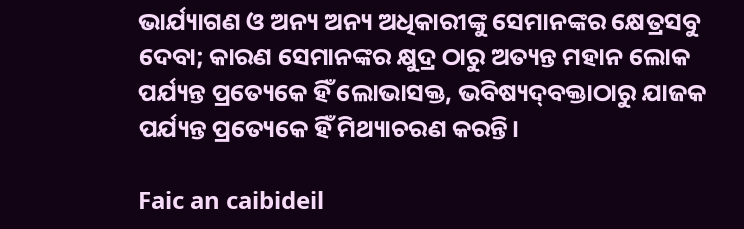ଭାର୍ଯ୍ୟାଗଣ ଓ ଅନ୍ୟ ଅନ୍ୟ ଅଧିକାରୀଙ୍କୁ ସେମାନଙ୍କର କ୍ଷେତ୍ରସବୁ ଦେବା; କାରଣ ସେମାନଙ୍କର କ୍ଷୁଦ୍ର ଠାରୁ ଅତ୍ୟନ୍ତ ମହାନ ଲୋକ ପର୍ଯ୍ୟନ୍ତ ପ୍ରତ୍ୟେକେ ହିଁ ଲୋଭାସକ୍ତ, ଭବିଷ୍ୟଦ୍‍ବକ୍ତାଠାରୁ ଯାଜକ ପର୍ଯ୍ୟନ୍ତ ପ୍ରତ୍ୟେକେ ହିଁ ମିଥ୍ୟାଚରଣ କରନ୍ତି।

Faic an caibideil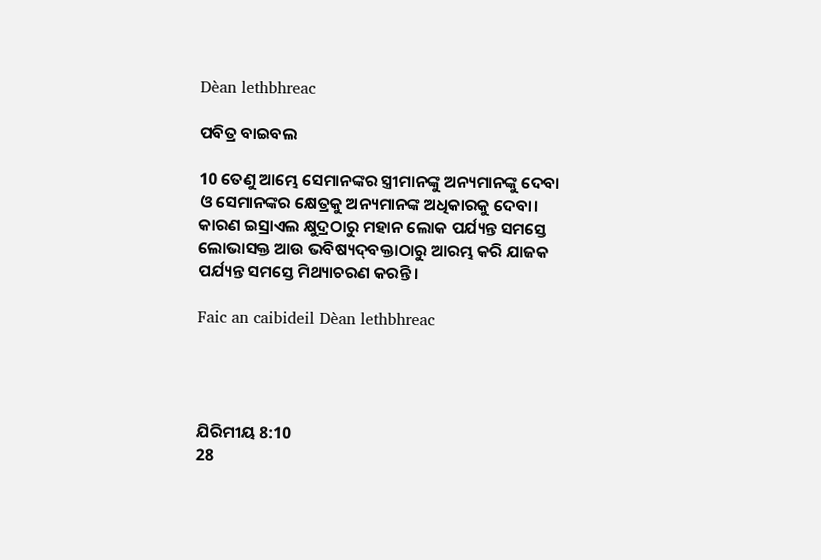Dèan lethbhreac

ପବିତ୍ର ବାଇବଲ

10 ତେଣୁ ଆମ୍ଭେ ସେମାନଙ୍କର ସ୍ତ୍ରୀମାନଙ୍କୁ ଅନ୍ୟମାନଙ୍କୁ ଦେବା ଓ ସେମାନଙ୍କର କ୍ଷେତ୍ରକୁ ଅନ୍ୟମାନଙ୍କ ଅଧିକାରକୁ ଦେବା। କାରଣ ଇସ୍ରାଏଲ କ୍ଷୁଦ୍ରଠାରୁ ମହାନ ଲୋକ ପର୍ଯ୍ୟନ୍ତ ସମସ୍ତେ ଲୋଭାସକ୍ତ ଆଉ ଭବିଷ୍ୟ‌ଦ୍‌ବକ୍ତାଠାରୁ ଆରମ୍ଭ କରି ଯାଜକ ପର୍ଯ୍ୟନ୍ତ ସମସ୍ତେ ମିଥ୍ୟାଚରଣ କରନ୍ତି।

Faic an caibideil Dèan lethbhreac




ଯିରିମୀୟ 8:10
28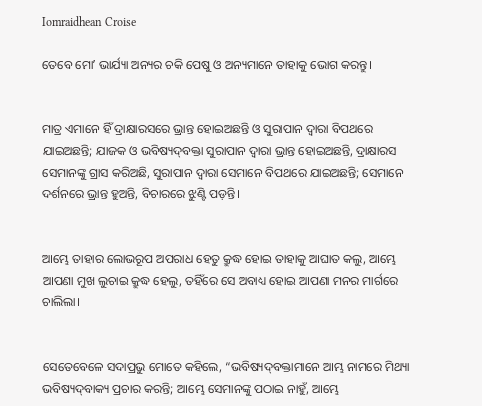Iomraidhean Croise

ତେବେ ମୋʼ ଭାର୍ଯ୍ୟା ଅନ୍ୟର ଚକି ପେଷୁ ଓ ଅନ୍ୟମାନେ ତାହାକୁ ଭୋଗ କରନ୍ତୁ।


ମାତ୍ର ଏମାନେ ହିଁ ଦ୍ରାକ୍ଷାରସରେ ଭ୍ରାନ୍ତ ହୋଇଅଛନ୍ତି ଓ ସୁରାପାନ ଦ୍ୱାରା ବିପଥରେ ଯାଇଅଛନ୍ତି; ଯାଜକ ଓ ଭବିଷ୍ୟଦ୍‍ବକ୍ତା ସୁରାପାନ ଦ୍ୱାରା ଭ୍ରାନ୍ତ ହୋଇଅଛନ୍ତି, ଦ୍ରାକ୍ଷାରସ ସେମାନଙ୍କୁ ଗ୍ରାସ କରିଅଛି, ସୁରାପାନ ଦ୍ୱାରା ସେମାନେ ବିପଥରେ ଯାଇଅଛନ୍ତି; ସେମାନେ ଦର୍ଶନରେ ଭ୍ରାନ୍ତ ହୁଅନ୍ତି, ବିଚାରରେ ଝୁଣ୍ଟି ପଡ଼ନ୍ତି।


ଆମ୍ଭେ ତାହାର ଲୋଭରୂପ ଅପରାଧ ହେତୁ କ୍ରୁଦ୍ଧ ହୋଇ ତାହାକୁ ଆଘାତ କଲୁ, ଆମ୍ଭେ ଆପଣା ମୁଖ ଲୁଚାଇ କ୍ରୁଦ୍ଧ ହେଲୁ, ତହିଁରେ ସେ ଅବାଧ୍ୟ ହୋଇ ଆପଣା ମନର ମାର୍ଗରେ ଚାଲିଲା।


ସେତେବେଳେ ସଦାପ୍ରଭୁ ମୋତେ କହିଲେ, “ଭବିଷ୍ୟଦ୍‍ବକ୍ତାମାନେ ଆମ୍ଭ ନାମରେ ମିଥ୍ୟା ଭବିଷ୍ୟଦ୍‍ବାକ୍ୟ ପ୍ରଚାର କରନ୍ତି; ଆମ୍ଭେ ସେମାନଙ୍କୁ ପଠାଇ ନାହୁଁ, ଆମ୍ଭେ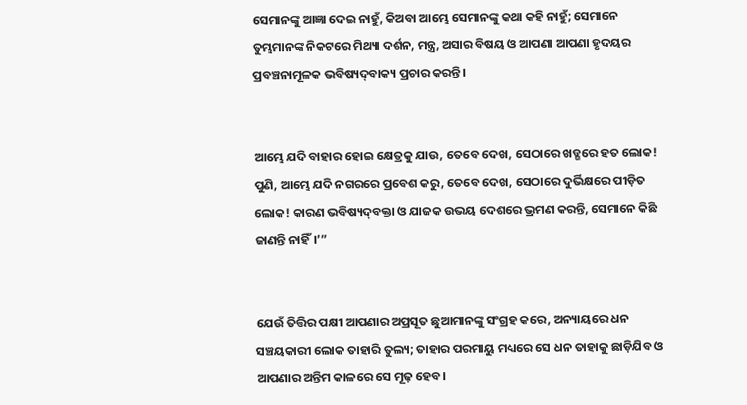ସେମାନଙ୍କୁ ଆଜ୍ଞା ଦେଇ ନାହୁଁ, କିଅବା ଆମ୍ଭେ ସେମାନଙ୍କୁ କଥା କହି ନାହୁଁ; ସେମାନେ ତୁମ୍ଭମାନଙ୍କ ନିକଟରେ ମିଥ୍ୟା ଦର୍ଶନ, ମନ୍ତ୍ର, ଅସାର ବିଷୟ ଓ ଆପଣା ଆପଣା ହୃଦୟର ପ୍ରବଞ୍ଚନାମୂଳକ ଭବିଷ୍ୟଦ୍‍ବାକ୍ୟ ପ୍ରଚାର କରନ୍ତି।


ଆମ୍ଭେ ଯଦି ବାହାର ହୋଇ କ୍ଷେତ୍ରକୁ ଯାଉ, ତେବେ ଦେଖ, ସେଠାରେ ଖଡ୍ଗରେ ହତ ଲୋକ! ପୁଣି, ଆମ୍ଭେ ଯଦି ନଗରରେ ପ୍ରବେଶ କରୁ, ତେବେ ଦେଖ, ସେଠାରେ ଦୁର୍ଭିକ୍ଷରେ ପୀଡ଼ିତ ଲୋକ! କାରଣ ଭବିଷ୍ୟଦ୍‍ବକ୍ତା ଓ ଯାଜକ ଉଭୟ ଦେଶରେ ଭ୍ରମଣ କରନ୍ତି, ସେମାନେ କିଛି ଜାଣନ୍ତି ନାହିଁ।’”


ଯେଉଁ ତିତ୍ତିର ପକ୍ଷୀ ଆପଣାର ଅପ୍ରସୂତ ଛୁଆମାନଙ୍କୁ ସଂଗ୍ରହ କରେ, ଅନ୍ୟାୟରେ ଧନ ସଞ୍ଚୟକାରୀ ଲୋକ ତାହାରି ତୁଲ୍ୟ; ତାହାର ପରମାୟୁ ମଧ୍ୟରେ ସେ ଧନ ତାହାକୁ ଛାଡ଼ିଯିବ ଓ ଆପଣାର ଅନ୍ତିମ କାଳରେ ସେ ମୂଢ଼ ହେବ।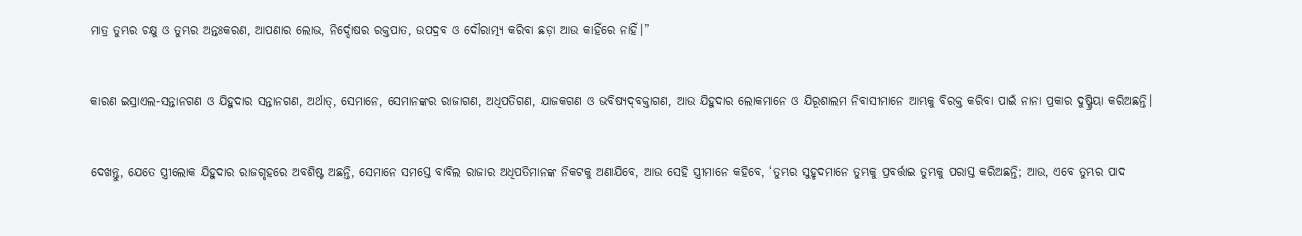ମାତ୍ର ତୁମ୍ଭର ଚକ୍ଷୁ ଓ ତୁମ୍ଭର ଅନ୍ତଃକରଣ, ଆପଣାର ଲୋଭ, ନିର୍ଦ୍ଦୋଷର ରକ୍ତପାତ, ଉପଦ୍ରବ ଓ ଦୌରାତ୍ମ୍ୟ କରିବା ଛଡ଼ା ଆଉ କାହିଁରେ ନାହିଁ।”


କାରଣ ଇସ୍ରାଏଲ-ସନ୍ତାନଗଣ ଓ ଯିହୁଦାର ସନ୍ତାନଗଣ, ଅର୍ଥାତ୍‍, ସେମାନେ, ସେମାନଙ୍କର ରାଜାଗଣ, ଅଧିପତିଗଣ, ଯାଜକଗଣ ଓ ଭବିଷ୍ୟଦ୍‍ବକ୍ତାଗଣ, ଆଉ ଯିହୁଦାର ଲୋକମାନେ ଓ ଯିରୂଶାଲମ ନିବାସୀମାନେ ଆମ୍ଭକୁ ବିରକ୍ତ କରିବା ପାଇଁ ନାନା ପ୍ରକାର ଦୁଷ୍କ୍ରିୟା କରିଅଛନ୍ତି।


ଦେଖନ୍ତୁ, ଯେତେ ସ୍ତ୍ରୀଲୋକ ଯିହୁଦାର ରାଜଗୃହରେ ଅବଶିଷ୍ଟ ଅଛନ୍ତି, ସେମାନେ ସମସ୍ତେ ବାବିଲ ରାଜାର ଅଧିପତିମାନଙ୍କ ନିକଟକୁ ଅଣାଯିବେ, ଆଉ ସେହି ସ୍ତ୍ରୀମାନେ କହିବେ, ‘ତୁମ୍ଭର ସୁହୃଦମାନେ ତୁମ୍ଭକୁ ପ୍ରବର୍ତ୍ତାଇ ତୁମ୍ଭକୁ ପରାସ୍ତ କରିଅଛନ୍ତି; ଆଉ, ଏବେ ତୁମ୍ଭର ପାଦ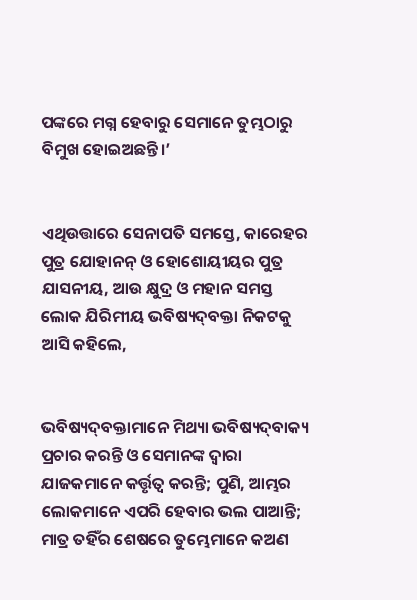ପଙ୍କରେ ମଗ୍ନ ହେବାରୁ ସେମାନେ ତୁମ୍ଭଠାରୁ ବିମୁଖ ହୋଇଅଛନ୍ତି।’


ଏଥିଉତ୍ତାରେ ସେନାପତି ସମସ୍ତେ, କାରେହର ପୁତ୍ର ଯୋହାନନ୍‍ ଓ ହୋଶୋୟୀୟର ପୁତ୍ର ଯାସନୀୟ, ଆଉ କ୍ଷୁଦ୍ର ଓ ମହାନ ସମସ୍ତ ଲୋକ ଯିରିମୀୟ ଭବିଷ୍ୟଦ୍‍ବକ୍ତା ନିକଟକୁ ଆସି କହିଲେ,


ଭବିଷ୍ୟଦ୍‍ବକ୍ତାମାନେ ମିଥ୍ୟା ଭବିଷ୍ୟଦ୍‍ବାକ୍ୟ ପ୍ରଚାର କରନ୍ତି ଓ ସେମାନଙ୍କ ଦ୍ୱାରା ଯାଜକମାନେ କର୍ତ୍ତୃତ୍ୱ କରନ୍ତି; ପୁଣି, ଆମ୍ଭର ଲୋକମାନେ ଏପରି ହେବାର ଭଲ ପାଆନ୍ତି; ମାତ୍ର ତହିଁର ଶେଷରେ ତୁମ୍ଭେମାନେ କଅଣ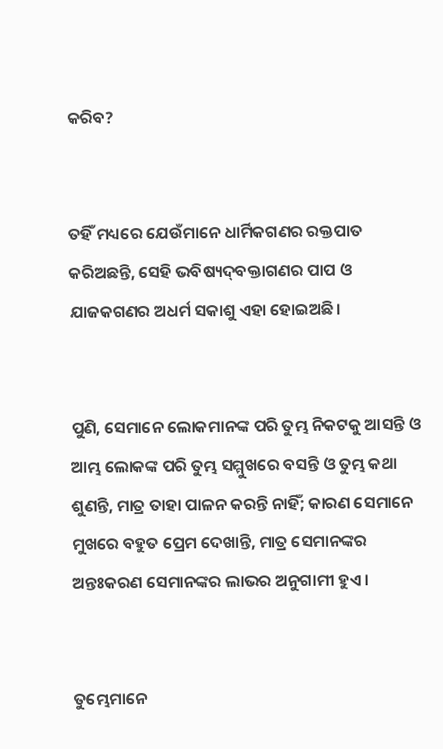କରିବ?


ତହିଁ ମଧ୍ୟରେ ଯେଉଁମାନେ ଧାର୍ମିକଗଣର ରକ୍ତପାତ କରିଅଛନ୍ତି, ସେହି ଭବିଷ୍ୟଦ୍‍ବକ୍ତାଗଣର ପାପ ଓ ଯାଜକଗଣର ଅଧର୍ମ ସକାଶୁ ଏହା ହୋଇଅଛି।


ପୁଣି, ସେମାନେ ଲୋକମାନଙ୍କ ପରି ତୁମ୍ଭ ନିକଟକୁ ଆସନ୍ତି ଓ ଆମ୍ଭ ଲୋକଙ୍କ ପରି ତୁମ୍ଭ ସମ୍ମୁଖରେ ବସନ୍ତି ଓ ତୁମ୍ଭ କଥା ଶୁଣନ୍ତି, ମାତ୍ର ତାହା ପାଳନ କରନ୍ତି ନାହିଁ; କାରଣ ସେମାନେ ମୁଖରେ ବହୁତ ପ୍ରେମ ଦେଖାନ୍ତି, ମାତ୍ର ସେମାନଙ୍କର ଅନ୍ତଃକରଣ ସେମାନଙ୍କର ଲାଭର ଅନୁଗାମୀ ହୁଏ।


ତୁମ୍ଭେମାନେ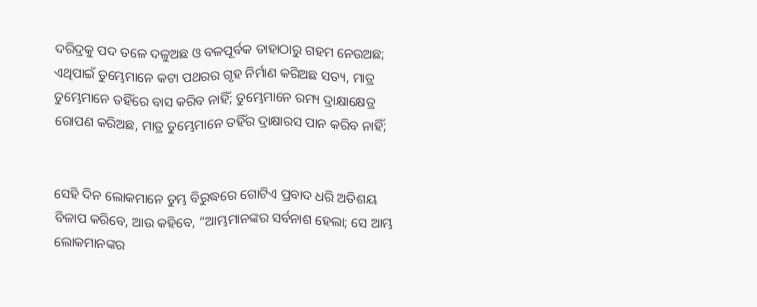ଦରିଦ୍ରକୁ ପଦ ତଳେ ଦଳୁଅଛ ଓ ବଳପୂର୍ବକ ତାହାଠାରୁ ଗହମ ନେଉଅଛ; ଏଥିପାଇଁ ତୁମ୍ଭେମାନେ କଟା ପଥରର ଗୃହ ନିର୍ମାଣ କରିଅଛ ସତ୍ୟ, ମାତ୍ର ତୁମ୍ଭେମାନେ ତହିଁରେ ବାସ କରିବ ନାହିଁ; ତୁମ୍ଭେମାନେ ରମ୍ୟ ଦ୍ରାକ୍ଷାକ୍ଷେତ୍ର ରୋପଣ କରିଅଛ, ମାତ୍ର ତୁମ୍ଭେମାନେ ତହିଁର ଦ୍ରାକ୍ଷାରସ ପାନ କରିବ ନାହିଁ;


ସେହି ଦିନ ଲୋକମାନେ ତୁମ୍ଭ ବିରୁଦ୍ଧରେ ଗୋଟିଏ ପ୍ରବାଦ ଧରି ଅତିଶୟ ବିଳାପ କରିବେ, ଆଉ କହିବେ, “ଆମ୍ଭମାନଙ୍କର ସର୍ବନାଶ ହେଲା; ସେ ଆମ୍ଭ ଲୋକମାନଙ୍କର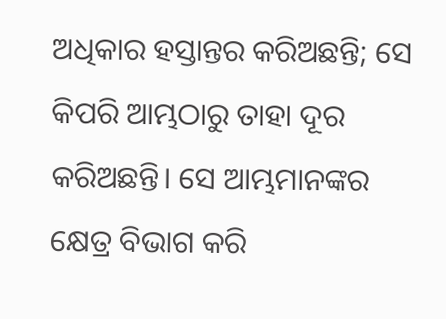ଅଧିକାର ହସ୍ତାନ୍ତର କରିଅଛନ୍ତି; ସେ କିପରି ଆମ୍ଭଠାରୁ ତାହା ଦୂର କରିଅଛନ୍ତି। ସେ ଆମ୍ଭମାନଙ୍କର କ୍ଷେତ୍ର ବିଭାଗ କରି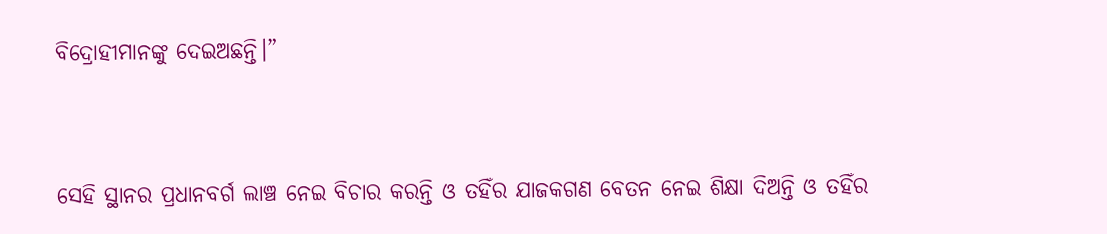ବିଦ୍ରୋହୀମାନଙ୍କୁ ଦେଇଅଛନ୍ତି।”


ସେହି ସ୍ଥାନର ପ୍ରଧାନବର୍ଗ ଲାଞ୍ଚ ନେଇ ବିଚାର କରନ୍ତି ଓ ତହିଁର ଯାଜକଗଣ ବେତନ ନେଇ ଶିକ୍ଷା ଦିଅନ୍ତି ଓ ତହିଁର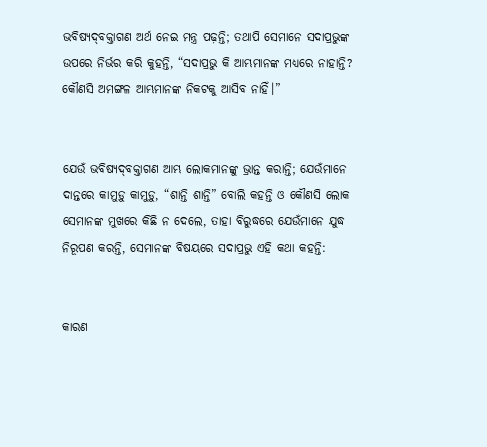ଭବିଷ୍ୟଦ୍‍ବକ୍ତାଗଣ ଅର୍ଥ ନେଇ ମନ୍ତ୍ର ପଢ଼ନ୍ତି; ତଥାପି ସେମାନେ ସଦାପ୍ରଭୁଙ୍କ ଉପରେ ନିର୍ଭର କରି କୁହନ୍ତି, “ସଦାପ୍ରଭୁ କି ଆମ୍ଭମାନଙ୍କ ମଧ୍ୟରେ ନାହାନ୍ତି? କୌଣସି ଅମଙ୍ଗଳ ଆମ୍ଭମାନଙ୍କ ନିକଟକୁ ଆସିବ ନାହିଁ।”


ଯେଉଁ ଭବିଷ୍ୟଦ୍‍ବକ୍ତାଗଣ ଆମ୍ଭ ଲୋକମାନଙ୍କୁ ଭ୍ରାନ୍ତ କରାନ୍ତି; ଯେଉଁମାନେ ଦାନ୍ତରେ କାମୁଡ଼ୁ କାମୁଡ଼ୁ, “ଶାନ୍ତି ଶାନ୍ତି” ବୋଲି କହନ୍ତି ଓ କୌଣସି ଲୋକ ସେମାନଙ୍କ ମୁଖରେ କିଛି ନ ଦେଲେ, ତାହା ବିରୁଦ୍ଧରେ ଯେଉଁମାନେ ଯୁଦ୍ଧ ନିରୂପଣ କରନ୍ତି, ସେମାନଙ୍କ ବିଷୟରେ ସଦାପ୍ରଭୁ ଏହି କଥା କହନ୍ତି:


କାରଣ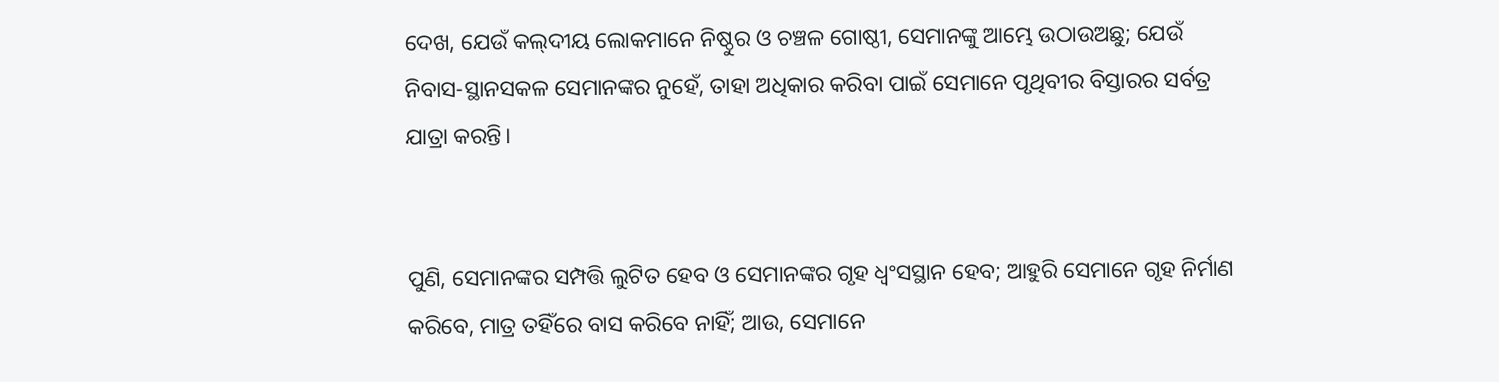ଦେଖ, ଯେଉଁ କଲ୍‍ଦୀୟ ଲୋକମାନେ ନିଷ୍ଠୁର ଓ ଚଞ୍ଚଳ ଗୋଷ୍ଠୀ, ସେମାନଙ୍କୁ ଆମ୍ଭେ ଉଠାଉଅଛୁ; ଯେଉଁ ନିବାସ-ସ୍ଥାନସକଳ ସେମାନଙ୍କର ନୁହେଁ, ତାହା ଅଧିକାର କରିବା ପାଇଁ ସେମାନେ ପୃଥିବୀର ବିସ୍ତାରର ସର୍ବତ୍ର ଯାତ୍ରା କରନ୍ତି।


ପୁଣି, ସେମାନଙ୍କର ସମ୍ପତ୍ତି ଲୁଟିତ ହେବ ଓ ସେମାନଙ୍କର ଗୃହ ଧ୍ୱଂସସ୍ଥାନ ହେବ; ଆହୁରି ସେମାନେ ଗୃହ ନିର୍ମାଣ କରିବେ, ମାତ୍ର ତହିଁରେ ବାସ କରିବେ ନାହିଁ; ଆଉ, ସେମାନେ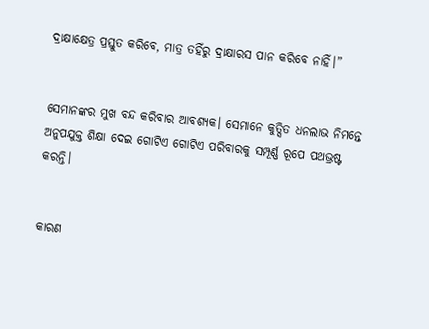ଦ୍ରାକ୍ଷାକ୍ଷେତ୍ର ପ୍ରସ୍ତୁତ କରିବେ, ମାତ୍ର ତହିଁରୁ ଦ୍ରାକ୍ଷାରସ ପାନ କରିବେ ନାହିଁ।”


ସେମାନଙ୍କର ମୁଖ ବନ୍ଦ କରିବାର ଆବଶ୍ୟକ। ସେମାନେ କୁତ୍ସିତ ଧନଲାଭ ନିମନ୍ତେ ଅନୁପଯୁକ୍ତ ଶିକ୍ଷା ଦେଇ ଗୋଟିଏ ଗୋଟିଏ ପରିବାରକୁ ସମ୍ପୂର୍ଣ୍ଣ ରୂପେ ପଥଭ୍ରଷ୍ଟ କରନ୍ତି।


କାରଣ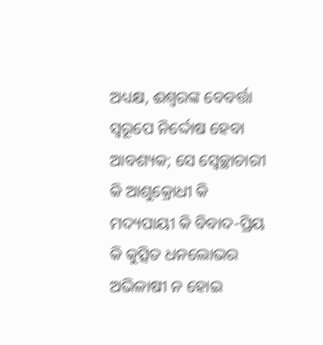ଅଧ୍ୟକ୍ଷ, ଈଶ୍ବରଙ୍କ ବେବର୍ତ୍ତା ସ୍ୱରୂପେ ନିର୍ଦ୍ଦୋଷ ହେବା ଆବଶ୍ୟକ; ସେ ସ୍ଵେଚ୍ଛାଚାରୀ କି ଆଶୁକ୍ରୋଧୀ କି ମଦ୍ୟପାୟୀ କି ବିବାଦ-ପ୍ରିୟ କି କୁତ୍ସିତ ଧନଲୋଭର ଅଭିଳାଷୀ ନ ହୋଇ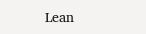Lean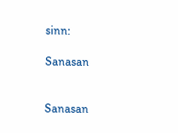sinn:

Sanasan


Sanasan